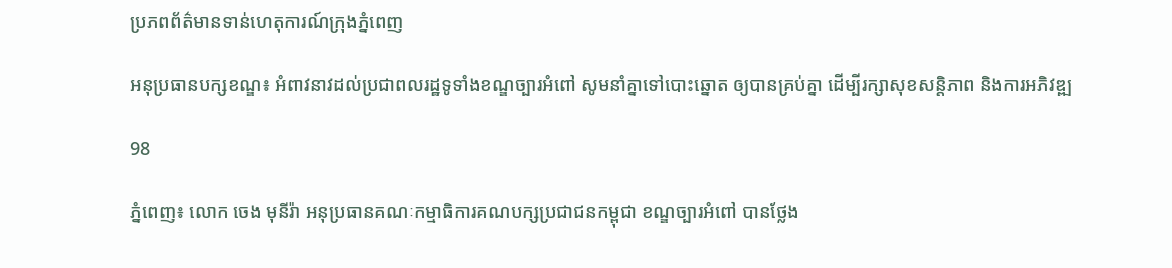ប្រភពព័ត៌មានទាន់ហេតុការណ៍ក្រុងភ្នំពេញ

អនុប្រធានបក្សខណ្ឌ៖ អំពាវនាវដល់ប្រជាពលរដ្ឋទូទាំងខណ្ឌច្បារអំពៅ សូមនាំគ្នាទៅបោះឆ្នោត ឲ្យបានគ្រប់គ្នា ដើម្បីរក្សាសុខសន្តិភាព និងការអភិវឌ្ឍ

98

ភ្នំពេញ៖ លោក ចេង មុនីរ៉ា អនុប្រធានគណៈកម្មាធិការគណបក្សប្រជាជនកម្ពុជា ខណ្ឌច្បារអំពៅ បានថ្លែង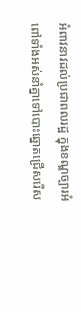អំពាវនាវដល់ប្រជាពលរដ្ឋ ក្នុងខណ្ឌច្បារអំពៅទាំងអស់នាំគ្នាទៅបោះឆ្នោតជ្រើសរើស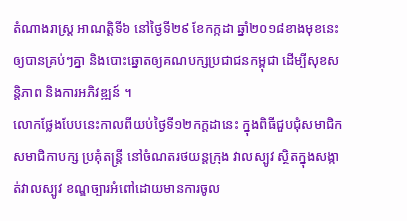តំណាងរាស្ដ្រ អាណត្ដិទី៦ នៅថ្ងៃទី២៩ ខែកក្កដា ឆ្នាំ២០១៨ខាងមុខនេះ ឲ្យបានគ្រប់ៗគ្នា និងបោះឆ្នោតឲ្យគណបក្សប្រជាជនកម្ពុជា ដើម្បីសុខសន្ដិភាព និងការអភិវឌ្ឍន៍ ។
លោកថ្លែងបែបនេះកាលពីយប់ថ្ងៃទី១២កក្ដដានេះ ក្នុងពិធីជួបជុំសមាជិក សមាជិកាបក្ស ប្រគុំតន្ដ្រី នៅចំណតរថយន្តក្រុង វាលស្បូវ ស្ថិតក្នុងសង្កាត់វាលស្បូវ ខណ្ឌច្បារអំពៅដោយមានការចូល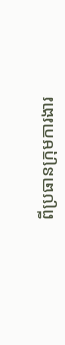ពីប្រធានក្រុមការងារ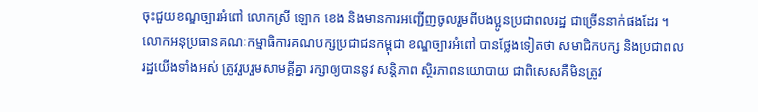ចុះជួយខណ្ឌច្បារអំពៅ លោកស្រី ឡោក ខេង និងមានការអញ្ជើញចូលរួមពីបងប្អូនប្រជាពលរដ្ឋ ជាច្រើននាក់ផងដែរ ។
លោកអនុប្រធានគណៈកម្មាធិការគណបក្សប្រជាជនកម្ពុជា ខណ្ឌច្បារអំពៅ បានថ្លែងទៀតថា សមាជិកបក្ស និងប្រជាពលរដ្ឋយើងទាំងអស់ ត្រូវរួបរួមសាមគ្គីគ្នា រក្សាឲ្យបាននូវ សន្តិភាព ស្ថិរភាពនយោបាយ ជាពិសេសគឺមិនត្រូវ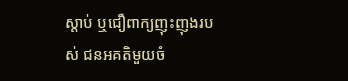ស្តាប់ ឬជឿពាក្យញុះញុងរបស់ ជនអគតិមួយចំ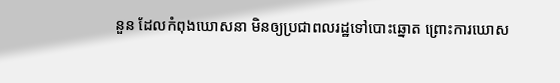នួន ដែលកំពុងឃោសនា មិនឲ្យប្រជាពលរដ្ឋទៅបោះឆ្នោត ព្រោះការឃោស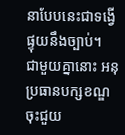នាបែបនេះជាទង្វើផ្ទុយនឹងច្បាប់។
ជាមួយគ្នានោះ អនុប្រធានបក្សខណ្ឌ ចុះជួយ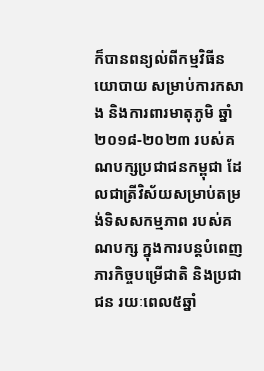ក៏បានពន្យល់ពីកម្មវិធីនយោបាយ សម្រាប់ការកសាង និងការពារមាតុភូមិ ឆ្នាំ២០១៨-២០២៣ របស់គណបក្សប្រជាជនកម្ពុជា ដែលជាត្រីវិស័យសម្រាប់តម្រង់ទិសសកម្មភាព របស់គណបក្ស ក្នុងការបន្តបំពេញភារកិច្ចបម្រើជាតិ និងប្រជាជន រយៈពេល៥ឆ្នាំ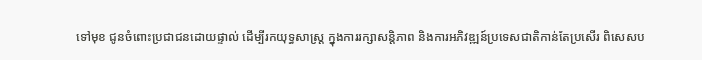ទៅមុខ ជូនចំពោះប្រជាជនដោយផ្ទាល់ ដើម្បីរកយុទ្ធសាស្ដ្រ ក្នុងការរក្សាសន្ដិភាព និងការអភិវឌ្ឍន៍ប្រទេសជាតិកាន់តែប្រសើរ ពិសេសប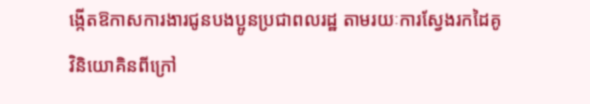ង្កើតឱកាសការងារជូនបងប្អូនប្រជាពលរដ្ឋ តាមរយៈការស្វែងរកដៃគូវិនិយោគិនពីក្រៅ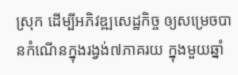ស្រុក ដើម្បីអភិវឌ្ឍសេដ្ឋកិច្ច ឲ្យសម្រេចបានកំណើនក្នុងរង្វង់៧ភាគរយ ក្នុងមួយឆ្នាំ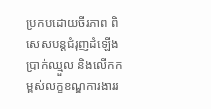ប្រកបដោយចីរភាព ពិសេសបន្ដជំរុញដំឡើងប្រាក់ឈ្មួល និងលើកកម្ពស់លក្ខខណ្ឌការងាររ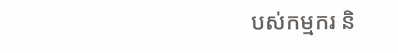បស់កម្មករ និ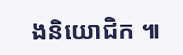ងនិយោជិក ៕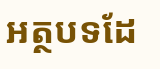អត្ថបទដែ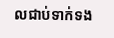លជាប់ទាក់ទង